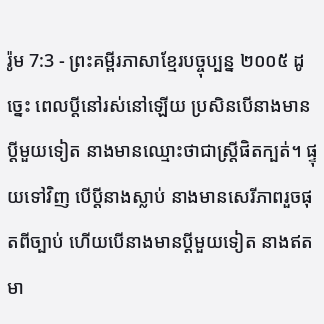រ៉ូម 7:3 - ព្រះគម្ពីរភាសាខ្មែរបច្ចុប្បន្ន ២០០៥ ដូច្នេះ ពេលប្ដីនៅរស់នៅឡើយ ប្រសិនបើនាងមានប្ដីមួយទៀត នាងមានឈ្មោះថាជាស្ត្រីផិតក្បត់។ ផ្ទុយទៅវិញ បើប្ដីនាងស្លាប់ នាងមានសេរីភាពរួចផុតពីច្បាប់ ហើយបើនាងមានប្ដីមួយទៀត នាងឥតមា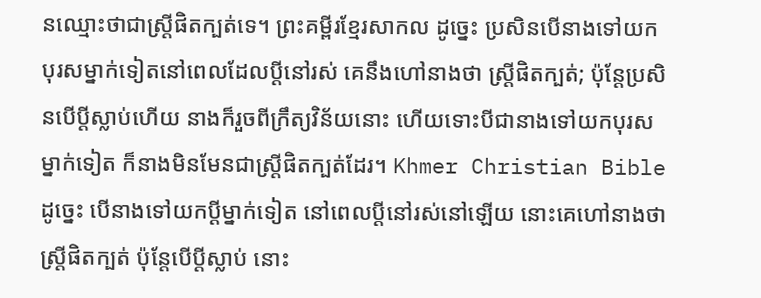នឈ្មោះថាជាស្ត្រីផិតក្បត់ទេ។ ព្រះគម្ពីរខ្មែរសាកល ដូច្នេះ ប្រសិនបើនាងទៅយកបុរសម្នាក់ទៀតនៅពេលដែលប្ដីនៅរស់ គេនឹងហៅនាងថា ស្ត្រីផិតក្បត់; ប៉ុន្តែប្រសិនបើប្ដីស្លាប់ហើយ នាងក៏រួចពីក្រឹត្យវិន័យនោះ ហើយទោះបីជានាងទៅយកបុរសម្នាក់ទៀត ក៏នាងមិនមែនជាស្ត្រីផិតក្បត់ដែរ។ Khmer Christian Bible ដូច្នេះ បើនាងទៅយកប្ដីម្នាក់ទៀត នៅពេលប្ដីនៅរស់នៅឡើយ នោះគេហៅនាងថាស្ដ្រីផិតក្បត់ ប៉ុន្ដែបើប្ដីស្លាប់ នោះ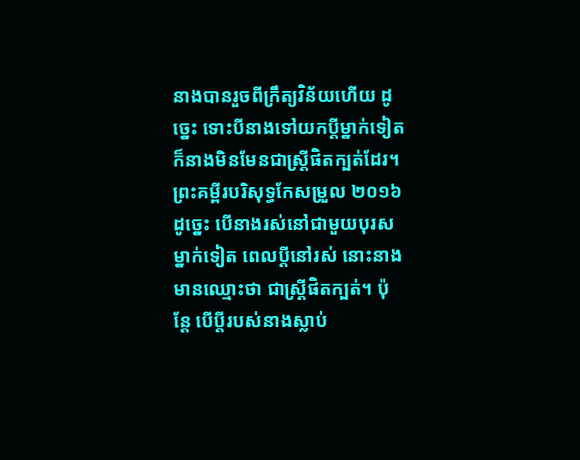នាងបានរួចពីក្រឹត្យវិន័យហើយ ដូច្នេះ ទោះបីនាងទៅយកប្ដីម្នាក់ទៀត ក៏នាងមិនមែនជាស្ដ្រីផិតក្បត់ដែរ។ ព្រះគម្ពីរបរិសុទ្ធកែសម្រួល ២០១៦ ដូច្នេះ បើនាងរស់នៅជាមួយបុរសម្នាក់ទៀត ពេលប្តីនៅរស់ នោះនាងមានឈ្មោះថា ជាស្រី្ដផិតក្បត់។ ប៉ុន្តែ បើប្តីរបស់នាងស្លាប់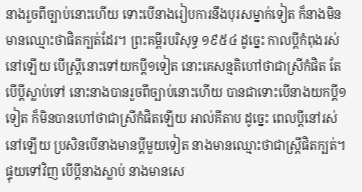នាងរួចពីច្បាប់នោះហើយ ទោះបើនាងរៀបការនឹងបុរសម្នាក់ទៀត ក៏នាងមិនមានឈ្មោះថាផិតក្បត់ដែរ។ ព្រះគម្ពីរបរិសុទ្ធ ១៩៥៤ ដូច្នេះ កាលប្ដីកំពុងរស់នៅឡើយ បើស្ត្រីនោះទៅយកប្ដី១ទៀត នោះគេសន្មតិហៅថាជាស្រីកំផិត តែបើប្ដីស្លាប់ទៅ នោះនាងបានរួចពីច្បាប់នោះហើយ បានជាទោះបើនាងយកប្ដី១ទៀត ក៏មិនបានហៅថាជាស្រីកំផិតឡើយ អាល់គីតាប ដូច្នេះ ពេលប្ដីនៅរស់នៅឡើយ ប្រសិនបើនាងមានប្ដីមួយទៀត នាងមានឈ្មោះថាជាស្ដ្រីផិតក្បត់។ ផ្ទុយទៅវិញ បើប្ដីនាងស្លាប់ នាងមានសេ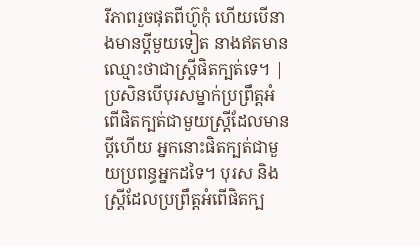រីភាពរួចផុតពីហ៊ូកុំ ហើយបើនាងមានប្ដីមួយទៀត នាងឥតមានឈ្មោះថាជាស្ដ្រីផិតក្បត់ទេ។ |
ប្រសិនបើបុរសម្នាក់ប្រព្រឹត្តអំពើផិតក្បត់ជាមួយស្ត្រីដែលមានប្ដីហើយ អ្នកនោះផិតក្បត់ជាមួយប្រពន្ធអ្នកដទៃ។ បុរស និងស្ត្រីដែលប្រព្រឹត្តអំពើផិតក្ប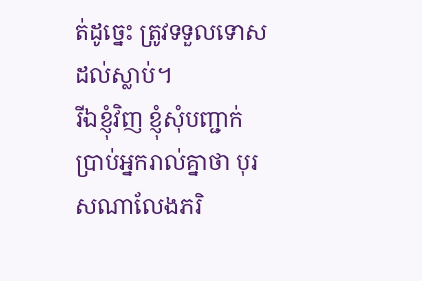ត់ដូច្នេះ ត្រូវទទួលទោសដល់ស្លាប់។
រីឯខ្ញុំវិញ ខ្ញុំសុំបញ្ជាក់ប្រាប់អ្នករាល់គ្នាថា បុរសណាលែងភរិ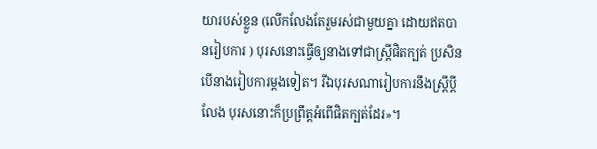យារបស់ខ្លួន (លើកលែងតែរួមរស់ជាមួយគ្នា ដោយឥតបានរៀបការ ) បុរសនោះធ្វើឲ្យនាងទៅជាស្ត្រីផិតក្បត់ ប្រសិនបើនាងរៀបការម្ដងទៀត។ រីឯបុរសណារៀបការនឹងស្ត្រីប្ដីលែង បុរសនោះក៏ប្រព្រឹត្តអំពើផិតក្បត់ដែរ»។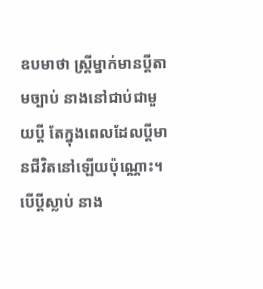ឧបមាថា ស្ត្រីម្នាក់មានប្ដីតាមច្បាប់ នាងនៅជាប់ជាមួយប្ដី តែក្នុងពេលដែលប្ដីមានជីវិតនៅឡើយប៉ុណ្ណោះ។ បើប្ដីស្លាប់ នាង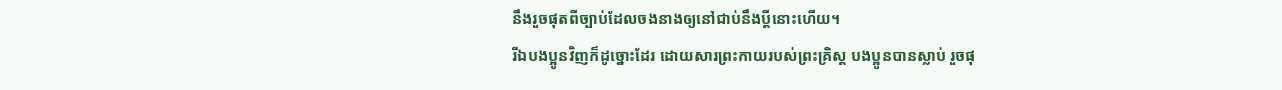នឹងរួចផុតពីច្បាប់ដែលចងនាងឲ្យនៅជាប់នឹងប្ដីនោះហើយ។
រីឯបងប្អូនវិញក៏ដូច្នោះដែរ ដោយសារព្រះកាយរបស់ព្រះគ្រិស្ត បងប្អូនបានស្លាប់ រួចផុ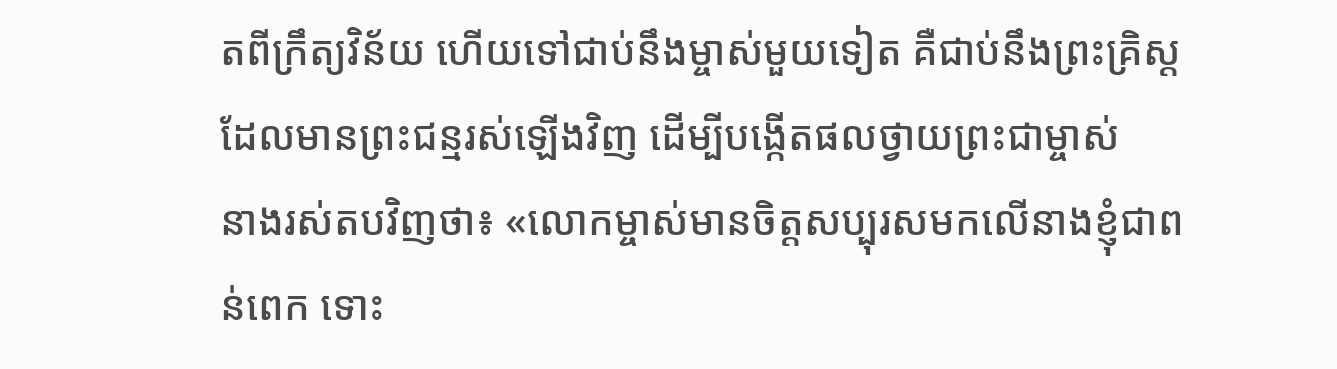តពីក្រឹត្យវិន័យ ហើយទៅជាប់នឹងម្ចាស់មួយទៀត គឺជាប់នឹងព្រះគ្រិស្តដែលមានព្រះជន្មរស់ឡើងវិញ ដើម្បីបង្កើតផលថ្វាយព្រះជាម្ចាស់
នាងរស់តបវិញថា៖ «លោកម្ចាស់មានចិត្តសប្បុរសមកលើនាងខ្ញុំជាពន់ពេក ទោះ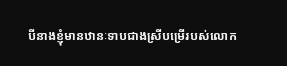បីនាងខ្ញុំមានឋានៈទាបជាងស្រីបម្រើរបស់លោក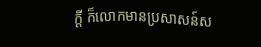ក្ដី ក៏លោកមានប្រសាសន៍ស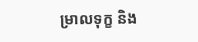ម្រាលទុក្ខ និង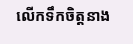លើកទឹកចិត្តនាង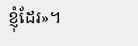ខ្ញុំដែរ»។